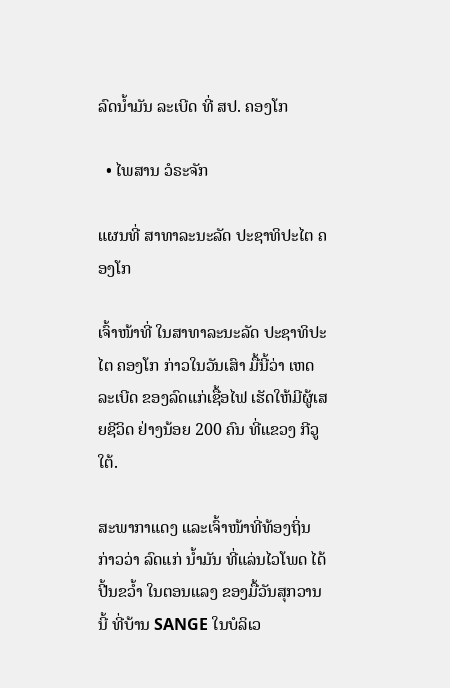ລົດນໍ້າມັນ ລະເບີດ ທີ່ ສປ. ຄອງໂກ

  • ໄພສານ ວໍຣະຈັກ

ແຜນທີ່ ສາທາລະນະລັດ ປະຊາທິປະໄຕ ຄອງໂກ

ເຈົ້າໜ້າທີ່ ໃນສາທາລະນະລັດ ປະຊາທິປະໄຕ ຄອງໂກ ກ່າວໃນວັນເສົາ ມື້ນີ້ວ່າ ເຫດລະເບີດ ຂອງລົດແກ່ເຊື້ອໄຟ ເຮັດໃຫ້ມີຜູ້ເສຍຊີວິດ ຢ່າງນ້ອຍ 200 ຄົນ ທີ່ແຂວງ ກີວູໃຕ້.

ສະພາກາແດງ ແລະເຈົ້າໜ້າທີ່ທ້ອງຖິ່ນ ກ່າວວ່າ ລົດແກ່ ນໍ້າມັນ ທີ່ແລ່ນໄວໂພດ ໄດ້ປີ້ນຂວໍ້າ ໃນຕອນແລງ ຂອງມື້ວັນສຸກວານນີ້ ທີ່ບ້ານ SANGE ໃນບໍລິເວ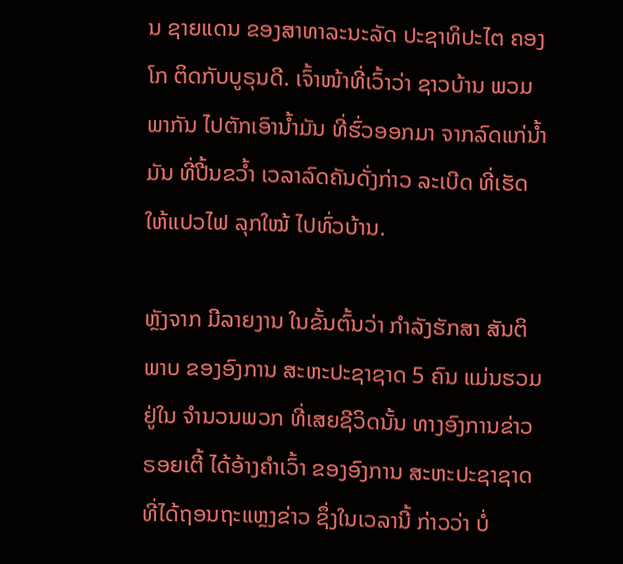ນ ຊາຍແດນ ຂອງສາທາລະນະລັດ ປະຊາທິປະໄຕ ຄອງໂກ ຕິດກັບບູຣຸນດີ. ເຈົ້າໜ້າທີ່ເວົ້າວ່າ ຊາວບ້ານ ພວມພາກັນ ໄປຕັກເອົານໍ້າມັນ ທີ່ຮົ່ວອອກມາ ຈາກລົດແກ່ນໍ້າມັນ ທີ່ປີ້ນຂວໍ້າ ເວລາລົດຄັນດັ່ງກ່າວ ລະເບີດ ທີ່ເຮັດໃຫ້ແປວໄຟ ລຸກໃໝ້ ໄປທົ່ວບ້ານ.

ຫຼັງຈາກ ມີລາຍງານ ໃນຂັ້ນຕົ້ນວ່າ ກຳລັງຮັກສາ ສັນຕິພາບ ຂອງອົງການ ສະຫະປະຊາຊາດ 5 ຄົນ ແມ່ນຮວມຢູ່ໃນ ຈຳນວນພວກ ທີ່ເສຍຊີວິດນັ້ນ ທາງອົງການຂ່າວຣອຍເຕີ້ ໄດ້ອ້າງຄຳເວົ້າ ຂອງອົງການ ສະຫະປະຊາຊາດ ທີ່ໄດ້ຖອນຖະແຫຼງຂ່າວ ຊຶ່ງໃນເວລານີ້ ກ່າວວ່າ ບໍ່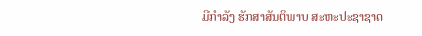ມີກຳລັງ ຮັກສາສັນຕິພາບ ສະຫະປະຊາຊາດ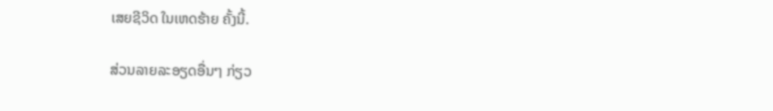ເສຍຊີວິດ ໃນເຫດຮ້າຍ ຄັ້ງນີ້.

ສ່ວນລາຍລະອຽດອື່ນໆ ກ່ຽວ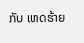ກັບ ເຫດຮ້າຍ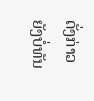ດັ່ງກ່າວ ຍັງບໍ່ທັນ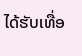ໄດ້ຮັບເທື່ອ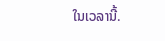ໃນເວລານີ້.